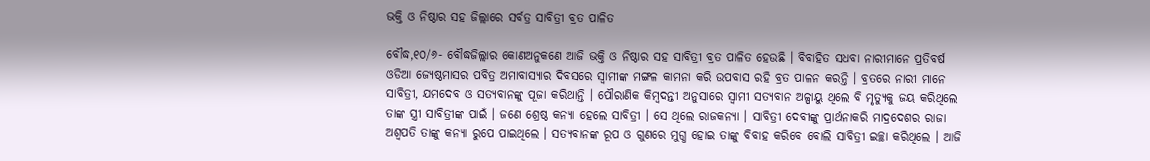ଭକ୍ତି ଓ ନିଷ୍ଠାର ସହ ଜିଲ୍ଲାରେ ସର୍ବତ୍ର ସାବିତ୍ରୀ ବ୍ରତ ପାଳିତ

ବୌଦ୍ଧ,୧୦/୬- ବୌଦ୍ଧଜିଲ୍ଲାର କୋଣଅନୁକଣେ ଆଜି ଭକ୍ତି ଓ ନିଷ୍ଠାର ସହ ସାବିତ୍ରୀ ବ୍ରତ ପାଳିତ ହେଉଛି । ବିବାହିତ ସଧବା ନାରୀମାନେ ପ୍ରତିବର୍ଷ ଓଡିଆ ଜ୍ୟେଷ୍ଠମାସର ପବିତ୍ର ଅମାବାସ୍ୟାର ଦିବସରେ ସ୍ୱାମୀଙ୍କ ମଙ୍ଗଳ କାମନା କରି ଉପବାସ ରହି ବ୍ରତ ପାଳନ କରନ୍ତି । ବ୍ରତରେ ନାରୀ ମାନେ ସାବିତ୍ରୀ, ଯମଦେବ ଓ ସତ୍ୟବାନଙ୍କୁ ପୂଜା କରିଥାନ୍ତି । ପୌରାଣିକ କିମ୍ବଦନ୍ତୀ ଅନୁସାରେ ସ୍ୱାମୀ ସତ୍ୟବାନ ଅଳ୍ପାୟୁ ଥିଲେ ବି ମୃତ୍ୟୁକୁ ଜୟ କରିଥିଲେ ତାଙ୍କ ସ୍ତ୍ରୀ ସାବିତ୍ରୀଙ୍କ ପାଇଁ । ଜଣେ ଶ୍ରେଷ୍ଠ କନ୍ୟା ହେଲେ ସାବିତ୍ରୀ । ସେ ଥିଲେ ରାଜକନ୍ୟା । ସାବିତ୍ରୀ ଦେବୀଙ୍କୁ ପ୍ରାର୍ଥନାକରି ମାଦ୍ରଦେଶର ରାଜା ଅଶ୍ୱପତି ତାଙ୍କୁ କନ୍ୟା ରୁପେ ପାଇଥିଲେ । ସତ୍ୟବାନଙ୍କ ରୂପ ଓ ଗୁଣରେ ମୁଗ୍ଧ ହୋଇ ତାଙ୍କୁ ବିବାହ କରିବେ ବୋଲି ସାବିତ୍ରୀ ଇଚ୍ଛା କରିଥିଲେ । ଆଜି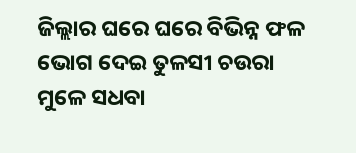ଜିଲ୍ଲାର ଘରେ ଘରେ ବିଭିନ୍ନ ଫଳ ଭୋଗ ଦେଇ ତୁଳସୀ ଚଉରା ମୁଳେ ସଧବା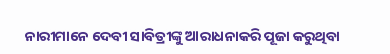ନାରୀମାନେ ଦେବୀ ସାବିତ୍ରୀଙ୍କୁ ଆରାଧନାକରି ପୂଜା କରୁଥିବା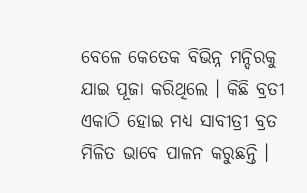ବେଳେ କେତେକ ବିଭିନ୍ନ ମନ୍ଦିରକୁ ଯାଇ ପୂଜା କରିଥିଲେ । କିଛି ବ୍ରତୀ ଏକାଠି ହୋଇ ମଧ୍ୟ ସାବୀତ୍ରୀ ବ୍ରତ ମିଳିତ ଭାବେ ପାଳନ କରୁଛନ୍ତି ।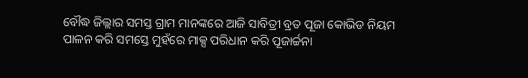ବୌଦ୍ଧ ଜିଲ୍ଲାର ସମସ୍ତ ଗ୍ରାମ ମାନଙ୍କରେ ଆଜି ସାବିତ୍ରୀ ବ୍ରତ ପୂଜା କୋଭିଡ ନିୟମ ପାଳନ କରି ସମସ୍ତେ ମୁହଁରେ ମାକ୍ସ ପରିଧାନ କରି ପୂଜାର୍ଚ୍ଚନା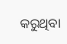କରୁଥିବା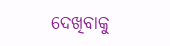ଦେଖିବାକୁ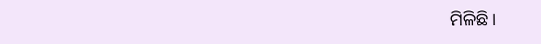ମିଳିଛି ।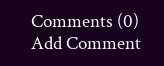Comments (0)
Add Comment